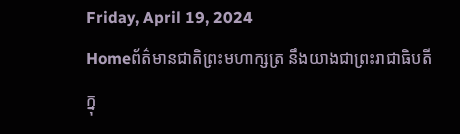Friday, April 19, 2024
Homeព័ត៌មានជាតិព្រះមហាក្សត្រ នឹងយាងជាព្រះរាជាធិបតី ក្នុ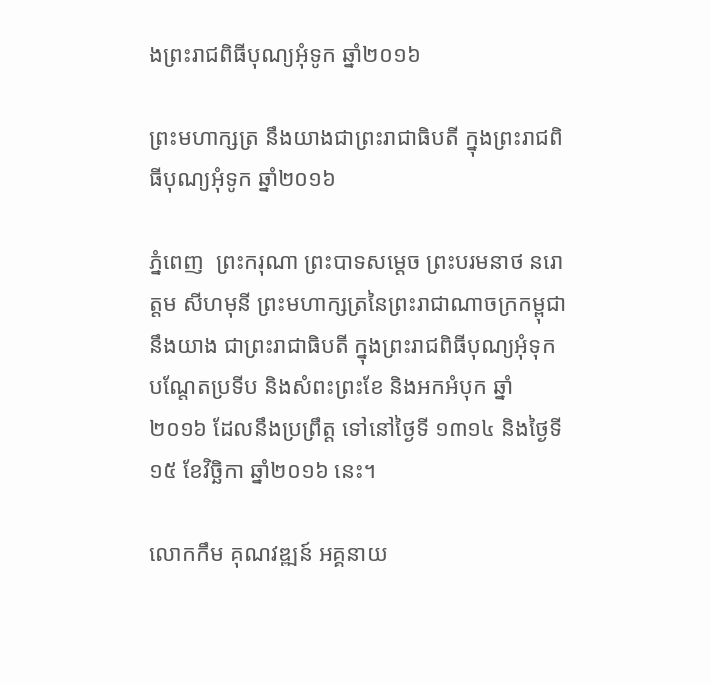ងព្រះរាជពិធីបុណ្យអុំទូក ឆ្នាំ២០១៦

ព្រះមហាក្សត្រ នឹងយាងជាព្រះរាជាធិបតី ក្នុងព្រះរាជពិធីបុណ្យអុំទូក ឆ្នាំ២០១៦

ភ្នំពេញ  ព្រះករុណា ព្រះបាទសម្តេច ព្រះបរមនាថ នរោត្តម សីហមុនី ព្រះមហាក្សត្រនៃព្រះរាជាណាចក្រកម្ពុជា នឹងយាង ជាព្រះរាជាធិបតី ក្នុងព្រះរាជពិធីបុណ្យអុំទុក បណ្តែតប្រទីប និងសំពះព្រះខែ និងអកអំបុក ឆ្នាំ២០១៦ ដែលនឹងប្រព្រឹត្ត ទៅនៅថ្ងៃទី ១៣១៤ និងថ្ងៃទី១៥ ខែវិច្ឆិកា ឆ្នាំ២០១៦ នេះ។

លោកកឹម គុណវឌ្ឍន៍ អគ្គនាយ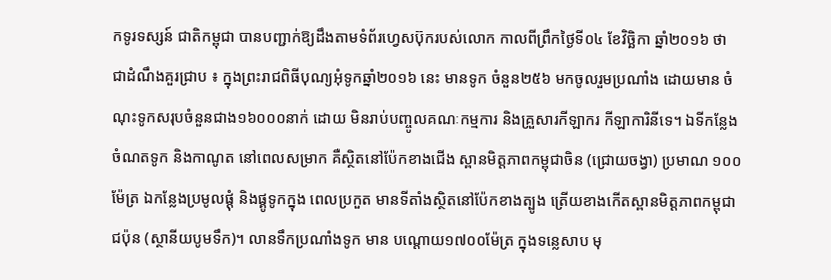កទូរទស្សន៍ ជាតិកម្ពុជា បានបញ្ជាក់ឱ្យដឹងតាមទំព័រហ្វេសប៊ុករបស់លោក កាលពីព្រឹកថ្ងៃទី០៤ ខែវិច្ឆិកា ឆ្នាំ២០១៦ ថា ជាដំណឹងគួរជ្រាប ៖ ក្នុងព្រះរាជពិធីបុណ្យអុំទូកឆ្នាំ២០១៦ នេះ មានទូក ចំនួន២៥៦ មកចូលរួមប្រណាំង ដោយមាន ចំណុះទូកសរុបចំនួនជាង១៦០០០នាក់ ដោយ មិនរាប់បញ្ចូលគណៈកម្មការ និងគ្រួសារកីឡាករ កីឡាការិនីទេ។ ឯទីកន្លែងចំណតទូក និងកាណូត នៅពេលសម្រាក គឺស្ថិតនៅប៉ែកខាងជើង ស្ពានមិត្តភាពកម្ពុជាចិន (ជ្រោយចង្វា) ប្រមាណ ១០០ម៉ែត្រ ឯកន្លែងប្រមូលផ្តុំ និងផ្គូទូកក្នុង ពេលប្រកួត មានទីតាំងស្ថិតនៅប៉ែកខាងត្បូង ត្រើយខាងកើតស្ពានមិត្តភាពកម្ពុជាជប៉ុន (ស្ថានីយបូមទឹក)។ លានទឹកប្រណាំងទូក មាន បណ្តោយ១៧០០ម៉ែត្រ ក្នុងទន្លេសាប មុ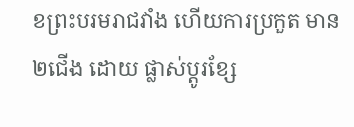ខព្រះបរមរាជវាំង ហើយការប្រកួត មាន២ជើង ដោយ ផ្លាស់ប្តូរខ្សែ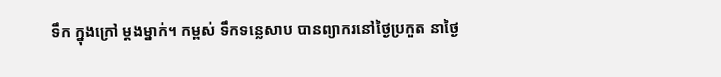ទឹក ក្នុងក្រៅ ម្តងម្នាក់។ កម្ពស់ ទឹកទន្លេសាប បានព្យាករនៅថ្ងៃប្រកួត នាថ្ងៃ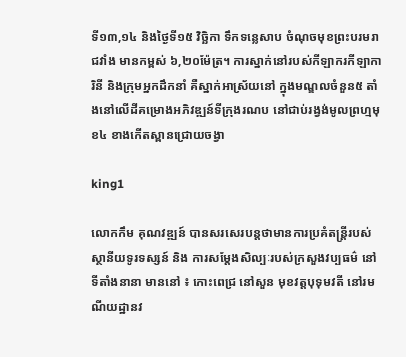ទី១៣,១៤ និងថ្ងៃទី១៥ វិច្ឆិកា ទឹកទន្លេសាប ចំណុចមុខព្រះបរមរាជវាំង មានកម្ពស់ ៦,២០ម៉ែត្រ។ ការស្នាក់នៅរបស់កីឡាករកីឡាការិនី និងក្រុមអ្នកដឹកនាំ គឺស្នាក់អាស្រ័យនៅ ក្នុងមណ្ឌលចំនួន៥ តាំងនៅលើដីគម្រោងអភិវឌ្ឍន៍ទីក្រុងរណប នៅជាប់រង្វង់មូលព្រហ្មមុខ៤ ខាងកើតស្ពានជ្រោយចង្វា

king1

លោកកឹម គុណវឌ្ឍន៍ បានសរសេរបន្តថាមានការប្រគំតន្ត្រីរបស់ស្ថានីយទូរទស្សន៍ និង ការសម្តែងសិល្បៈរបស់ក្រសួងវប្បធម៌ នៅ ទីតាំងនានា មាននៅ ៖ កោះពេជ្រ នៅសួន មុខវត្តបុទុមវតី នៅរមណីយដ្ឋានវ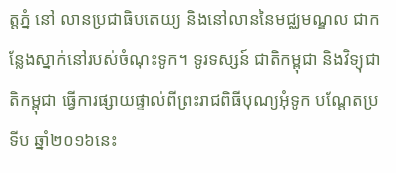ត្តភ្នំ នៅ លានប្រជាធិបតេយ្យ និងនៅលាននៃមជ្ឈមណ្ឌល ជាកន្លែងស្នាក់នៅរបស់ចំណុះទូក។ ទូរទស្សន៍ ជាតិកម្ពុជា និងវិទ្យុជាតិកម្ពុជា ធ្វើការផ្សាយផ្ទាល់ពីព្រះរាជពិធីបុណ្យអុំទូក បណ្តែតប្រទីប ឆ្នាំ២០១៦នេះ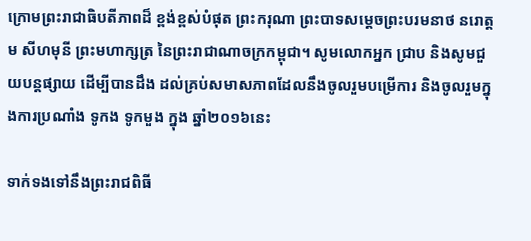ក្រោមព្រះរាជាធិបតីភាពដ៏ ខ្ពង់ខ្ពស់បំផុត ព្រះករុណា ព្រះបាទសម្តេចព្រះបរមនាថ នរោត្តម សីហមុនី ព្រះមហាក្សត្រ នៃព្រះរាជាណាចក្រកម្ពុជា។ សូមលោកអ្នក ជ្រាប និងសូមជួយបន្តផ្សាយ ដើម្បីបានដឹង ដល់គ្រប់សមាសភាពដែលនឹងចូលរួមបម្រើការ និងចូលរួមក្នុងការប្រណាំង ទូកង ទូកមួង ក្នុង ឆ្នាំ២០១៦នេះ

ទាក់ទងទៅនឹងព្រះរាជពិធី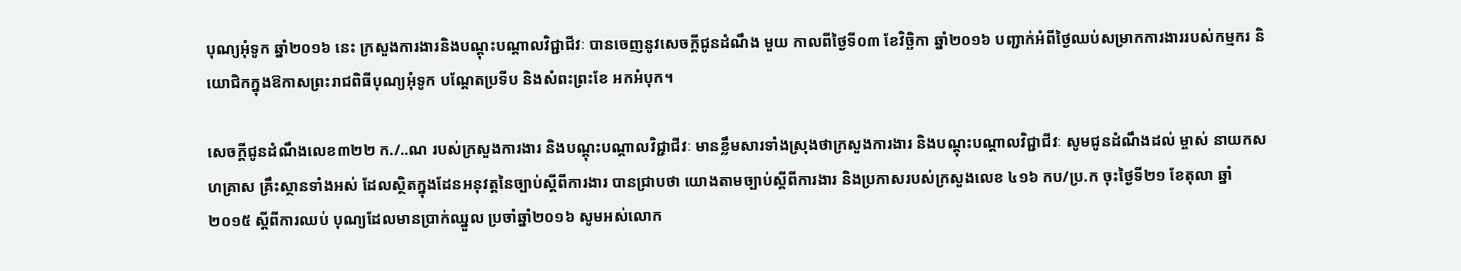បុណ្យអុំទូក ឆ្នាំ២០១៦ នេះ ក្រសួងការងារនិងបណ្តុះបណ្តាលវិជ្ជាជីវៈ បានចេញនូវសេចក្តីជូនដំណឹង មួយ កាលពីថ្ងៃទី០៣ ខែវិច្ឆិកា ឆ្នាំ២០១៦ បញ្ជាក់អំពីថ្ងៃឈប់សម្រាកការងាររបស់កម្មករ និយោជិកក្នុងឱកាសព្រះរាជពិធីបុណ្យអុំទូក បណ្តែតប្រទីប និងសំពះព្រះខែ អកអំបុក។

សេចក្តីជូនដំណឹងលេខ៣២២ ក./..ណ របស់ក្រសួងការងារ និងបណ្តុះបណ្តាលវិជ្ជាជីវៈ មានខ្លឹមសារទាំងស្រុងថាក្រសួងការងារ និងបណ្តុះបណ្តាលវិជ្ជាជីវៈ សូមជូនដំណឹងដល់ ម្ចាស់ នាយកសហគ្រាស គ្រឹះស្ថានទាំងអស់ ដែលស្ថិតក្នុងដែនអនុវត្តនៃច្បាប់ស្តីពីការងារ បានជ្រាបថា យោងតាមច្បាប់ស្តីពីការងារ និងប្រកាសរបស់ក្រសួងលេខ ៤១៦ កប/ប្រ.ក ចុះថ្ងៃទី២១ ខែតុលា ឆ្នាំ២០១៥ ស្តីពីការឈប់ បុណ្យដែលមានប្រាក់ឈ្នួល ប្រចាំឆ្នាំ២០១៦ សូមអស់លោក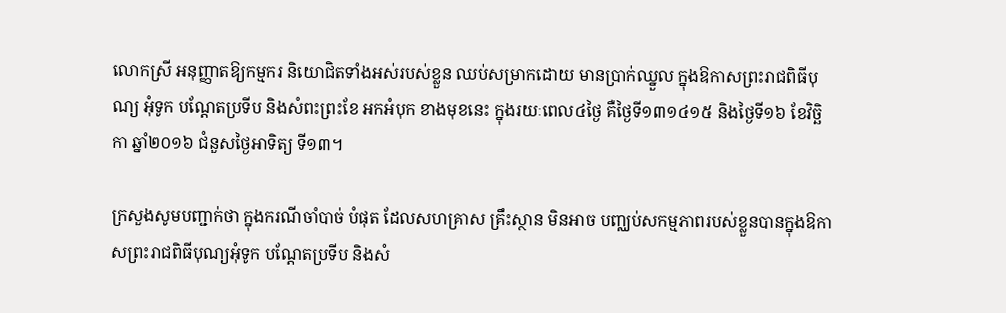លោកស្រី អនុញ្ញាតឱ្យកម្មករ និយោជិតទាំងអស់របស់ខ្លួន ឈប់សម្រាកដោយ មានប្រាក់ឈ្នួល ក្នុងឱកាសព្រះរាជពិធីបុណ្យ អុំទូក បណ្តែតប្រទីប និងសំពះព្រះខែ អកអំបុក ខាងមុខនេះ ក្នុងរយៈពេល៤ថ្ងៃ គឺថ្ងៃទី១៣១៤១៥ និងថ្ងៃទី១៦ ខែវិច្ឆិកា ឆ្នាំ២០១៦ ជំនួសថ្ងៃអាទិត្យ ទី១៣។

ក្រសួងសូមបញ្ជាក់ថា ក្នុងករណីចាំបាច់ បំផុត ដែលសហគ្រាស គ្រឹះស្ថាន មិនអាច បញ្ឈប់សកម្មភាពរបស់ខ្លួនបានក្នុងឱកាសព្រះរាជពិធីបុណ្យអុំទូក បណ្តែតប្រទីប និងសំ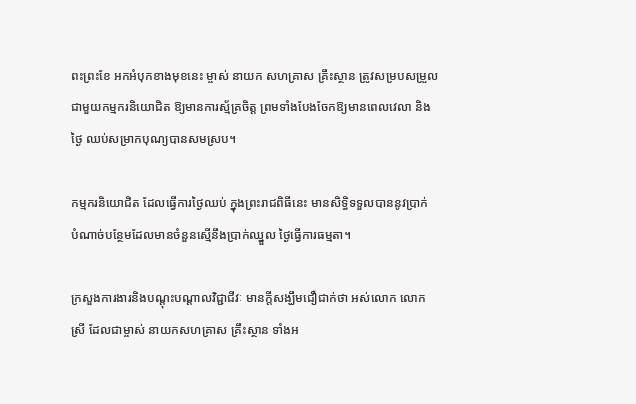ពះព្រះខែ អកអំបុកខាងមុខនេះ ម្ចាស់ នាយក សហគ្រាស គ្រឹះស្ថាន ត្រូវសម្របសម្រួលជាមួយកម្មករនិយោជិត ឱ្យមានការស្ម័គ្រចិត្ត ព្រមទាំងបែងចែកឱ្យមានពេលវេលា និងថ្ងៃ ឈប់សម្រាកបុណ្យបានសមស្រប។

កម្មករនិយោជិត ដែលធ្វើការថ្ងៃឈប់ ក្នុងព្រះរាជពិធីនេះ មានសិទ្ធិទទួលបាននូវប្រាក់ បំណាច់បន្ថែមដែលមានចំនួនស្មើនឹងប្រាក់ឈ្នួល ថ្ងៃធ្វើការធម្មតា។

ក្រសួងការងារនិងបណ្តុះបណ្តាលវិជ្ជាជីវៈ មានក្តីសង្ឃឹមជឿជាក់ថា អស់លោក លោកស្រី ដែលជាម្ចាស់ នាយកសហគ្រាស គ្រឹះស្ថាន ទាំងអ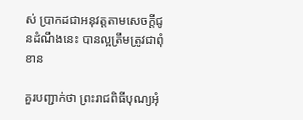ស់ ប្រាកដជាអនុវត្តតាមសេចក្តីជូនដំណឹងនេះ បានល្អត្រឹមត្រូវជាពុំខាន

គួរបញ្ជាក់ថា ព្រះរាជពិធីបុណ្យអុំ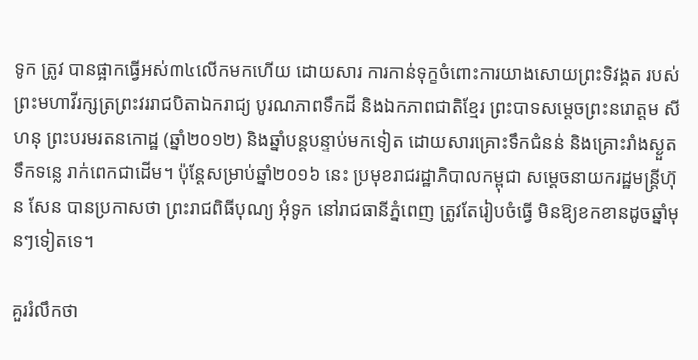ទូក ត្រូវ បានផ្អាកធ្វើអស់៣៤លើកមកហើយ ដោយសារ ការកាន់ទុក្ខចំពោះការយាងសោយព្រះទិវង្គត របស់ព្រះមហាវីរក្សត្រព្រះវររាជបិតាឯករាជ្យ បូរណភាពទឹកដី និងឯកភាពជាតិខ្មែរ ព្រះបាទសម្តេចព្រះនរោត្តម សីហនុ ព្រះបរមរតនកោដ្ឋ (ឆ្នាំ២០១២) និងឆ្នាំបន្តបន្ទាប់មកទៀត ដោយសារគ្រោះទឹកជំនន់ និងគ្រោះរាំងស្ងួត ទឹកទន្លេ រាក់ពេកជាដើម។ ប៉ុន្តែសម្រាប់ឆ្នាំ២០១៦ នេះ ប្រមុខរាជរដ្ឋាភិបាលកម្ពុជា សម្តេចនាយករដ្ឋមន្ត្រីហ៊ុន សែន បានប្រកាសថា ព្រះរាជពិធីបុណ្យ អុំទូក នៅរាជធានីភ្នំពេញ ត្រូវតែរៀបចំធ្វើ មិនឱ្យខកខានដូចឆ្នាំមុនៗទៀតទេ។

គួររំលឹកថា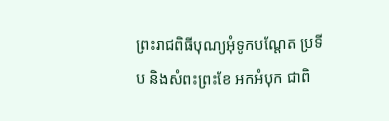ព្រះរាជពិធីបុណ្យអុំទូកបណ្តែត ប្រទីប និងសំពះព្រះខែ អកអំបុក ជាពិ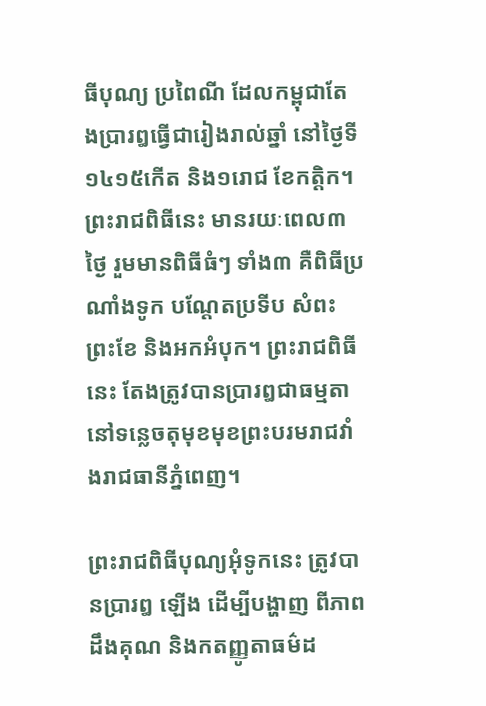ធីបុណ្យ ប្រពៃណី ដែលកម្ពុជាតែងប្រារឰធ្វើជារៀងរាល់ឆ្នាំ នៅថ្ងៃទី ១៤១៥កើត និង១រោជ ខែកត្តិក។ ព្រះរាជពិធីនេះ មានរយៈពេល៣ ថ្ងៃ រួមមានពិធីធំៗ ទាំង៣ គឺពិធីប្រណាំងទូក បណ្តែតប្រទីប សំពះព្រះខែ និងអកអំបុក។ ព្រះរាជពិធីនេះ តែងត្រូវបានប្រារឰជាធម្មតា នៅទន្លេចតុមុខមុខព្រះបរមរាជវាំងរាជធានីភ្នំពេញ។

ព្រះរាជពិធីបុណ្យអុំទូកនេះ ត្រូវបានប្រារឰ ឡើង ដើម្បីបង្ហាញ ពីភាពដឹងគុណ និងកតញ្ញូតាធម៌ដ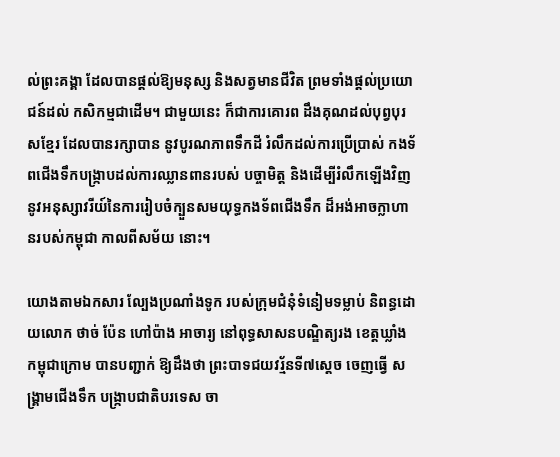ល់ព្រះគង្គា ដែលបានផ្តល់ឱ្យមនុស្ស និងសត្វមានជីវិត ព្រមទាំងផ្តល់ប្រយោជន៍ដល់ កសិកម្មជាដើម។ ជាមួយនេះ ក៏ជាការគោរព ដឹងគុណដល់បុព្វបុរសខ្មែរ ដែលបានរក្សាបាន នូវបូរណភាពទឹកដី រំលឹកដល់ការប្រើប្រាស់ កងទ័ពជើងទឹកបង្ក្រាបដល់ការឈ្លានពានរបស់ បច្ចាមិត្ត និងដើម្បីរំលឹកឡើងវិញនូវអនុស្សាវរីយ៍នៃការរៀបចំក្បួនសមយុទ្ធកងទ័ពជើងទឹក ដ៏អង់អាចក្លាហានរបស់កម្ពុជា កាលពីសម័យ នោះ។

យោងតាមឯកសារ ល្បែងប្រណាំងទូក របស់ក្រុមជំនុំទំនៀមទម្លាប់ និពន្ធដោយលោក ថាច់ ប៉ែន ហៅប៉ាង អាចារ្យ នៅពុទ្ធសាសនបណ្ឌិត្យរង ខេត្តឃ្លាំង កម្ពុជាក្រោម បានបញ្ជាក់ ឱ្យដឹងថា ព្រះបាទជយវរ្ម័នទី៧ស្តេច ចេញធ្វើ សង្គ្រាមជើងទឹក បង្ក្រាបជាតិបរទេស ចា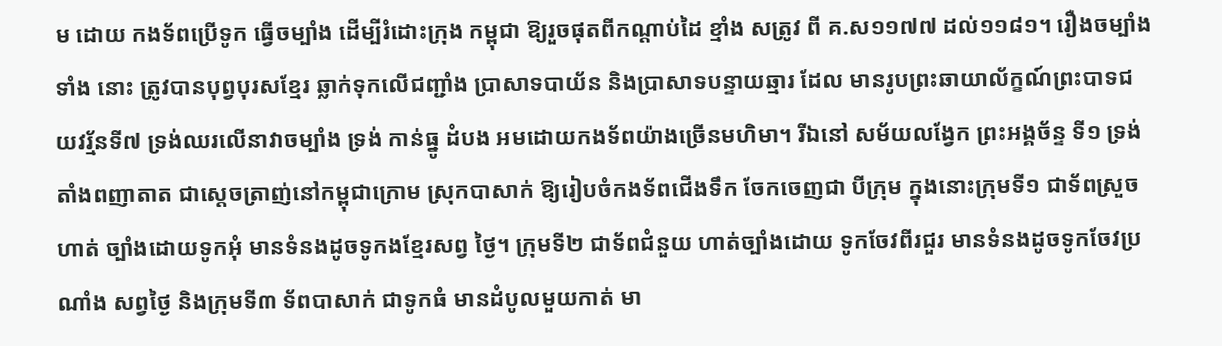ម ដោយ កងទ័ពប្រើទូក ធ្វើចម្បាំង ដើម្បីរំដោះក្រុង កម្ពុជា ឱ្យរួចផុតពីកណ្តាប់ដៃ ខ្មាំង សត្រូវ ពី គ.ស១១៧៧ ដល់១១៨១។ រឿងចម្បាំងទាំង នោះ ត្រូវបានបុព្វបុរសខ្មែរ ឆ្លាក់ទុកលើជញ្ជាំង ប្រាសាទបាយ័ន និងប្រាសាទបន្ទាយឆ្មារ ដែល មានរូបព្រះឆាយាល័ក្ខណ៍ព្រះបាទជយវរ្ម័នទី៧ ទ្រង់ឈរលើនាវាចម្បាំង ទ្រង់ កាន់ធ្នូ ដំបង អមដោយកងទ័ពយ៉ាងច្រើនមហិមា។ រីឯនៅ សម័យលង្វែក ព្រះអង្គច័ន្ទ ទី១ ទ្រង់តាំងពញាតាត ជាស្តេចត្រាញ់នៅកម្ពុជាក្រោម ស្រុកបាសាក់ ឱ្យរៀបចំកងទ័ពជើងទឹក ចែកចេញជា បីក្រុម ក្នុងនោះក្រុមទី១ ជាទ័ពស្រួច ហាត់ ច្បាំងដោយទូកអុំ មានទំនងដូចទូកងខ្មែរសព្វ ថ្ងៃ។ ក្រុមទី២ ជាទ័ពជំនួយ ហាត់ច្បាំងដោយ ទូកចែវពីរជួរ មានទំនងដូចទូកចែវប្រណាំង សព្វថ្ងៃ និងក្រុមទី៣ ទ័ពបាសាក់ ជាទូកធំ មានដំបូលមួយកាត់ មា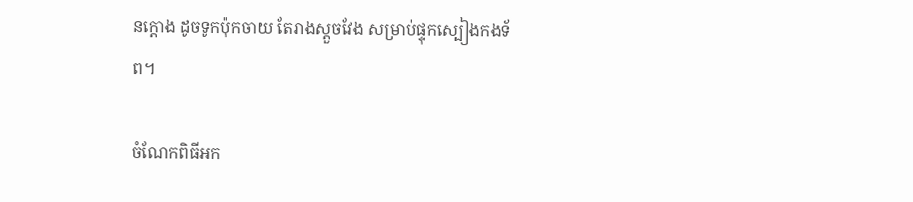នក្តោង ដូចទូកប៉ុកចាយ តែរាងស្តួចវែង សម្រាប់ផ្ទុកស្បៀងកងទ័ព។

ចំណែកពិធីអក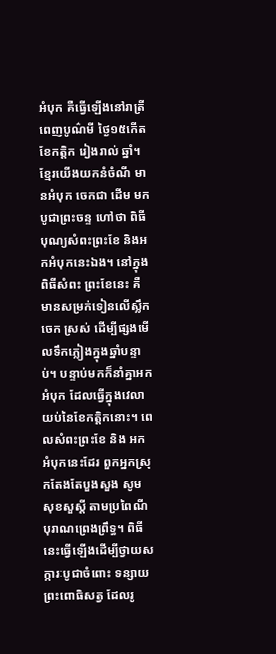អំបុក គឺធ្វើឡើងនៅរាត្រី ពេញបូណ៌មី ថ្ងៃ១៥កើត ខែកត្តិក រៀងរាល់ ឆ្នាំ។ ខ្មែរយើងយកនំចំណី មានអំបុក ចេកជា ដើម មកបូជាព្រះចន្ទ ហៅថា ពិធីបុណ្យសំពះព្រះខែ និងអកអំបុកនេះឯង។ នៅក្នុងពិធីសំពះ ព្រះខែនេះ គឺមានសម្រក់ទៀនលើស្លឹក ចេក ស្រស់ ដើម្បីផ្សងមើលទឹកភ្លៀងក្នុងឆ្នាំបន្ទាប់។ បន្ទាប់មកក៏នាំគ្នាអកអំបុក ដែលធ្វើក្នុងវេលា យប់នៃខែកត្តិកនោះ។ ពេលសំពះព្រះខែ និង អកអំបុកនេះដែរ ពួកអ្នកស្រុកតែងតែបួងសួង សូមសុខសួស្តី តាមប្រពៃណីបុរាណព្រេងព្រឹទ្ធ។ ពិធីនេះធ្វើឡើងដើម្បីថ្វាយសក្ការៈបូជាចំពោះ ទន្សាយព្រះពោធិសត្វ ដែលរូ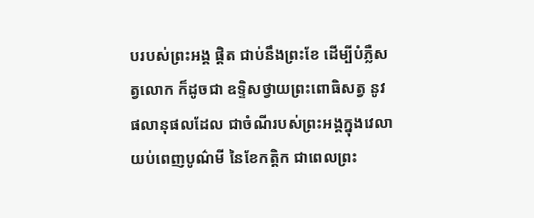បរបស់ព្រះអង្គ ផ្តិត ជាប់នឹងព្រះខែ ដើម្បីបំភ្លឺសត្វលោក ក៏ដូចជា ឧទ្ទិសថ្វាយព្រះពោធិសត្វ នូវផលានុផលដែល ជាចំណីរបស់ព្រះអង្គក្នុងវេលាយប់ពេញបូណ៌មី នៃខែកត្តិក ជាពេលព្រះ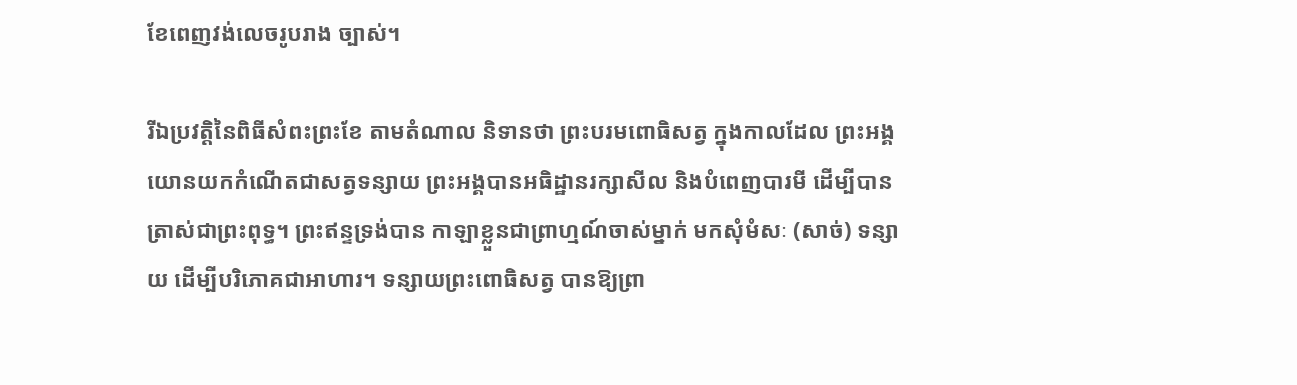ខែពេញវង់លេចរូបរាង ច្បាស់។

រីឯប្រវត្តិនៃពិធីសំពះព្រះខែ តាមតំណាល និទានថា ព្រះបរមពោធិសត្វ ក្នុងកាលដែល ព្រះអង្គយោនយកកំណើតជាសត្វទន្សាយ ព្រះអង្គបានអធិដ្ឋានរក្សាសីល និងបំពេញបារមី ដើម្បីបានត្រាស់ជាព្រះពុទ្ធ។ ព្រះឥន្ទទ្រង់បាន កាឡាខ្លួនជាព្រាហ្មណ៍ចាស់ម្នាក់ មកសុំមំសៈ (សាច់) ទន្សាយ ដើម្បីបរិភោគជាអាហារ។ ទន្សាយព្រះពោធិសត្វ បានឱ្យព្រា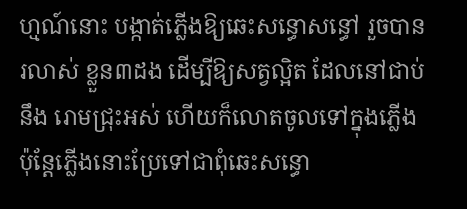ហ្មណ៍នោះ បង្កាត់ភ្លើងឱ្យឆេះសន្ធោសន្ធៅ រួចបានរលាស់ ខ្លួន៣ដង ដើម្បីឱ្យសត្វល្អិត ដែលនៅជាប់នឹង រោមជ្រុះអស់ ហើយក៏លោតចូលទៅក្នុងភ្លើង ប៉ុន្តែភ្លើងនោះប្រែទៅជាពុំឆេះសន្ធោ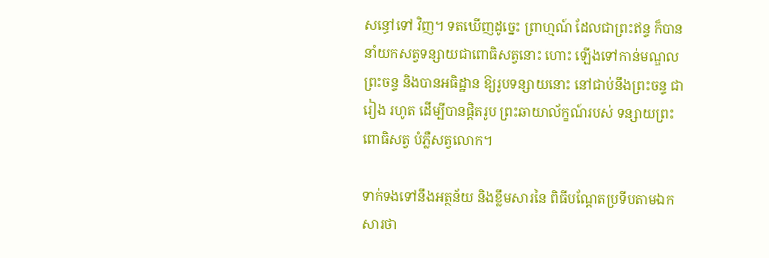សន្ធៅទៅ វិញ។ ទតឃើញដូច្នេះ ព្រាហ្មណ៍ ដែលជាព្រះឥន្ទ ក៏បាននាំយកសត្វទន្សាយជាពោធិសត្វនោះ ហោះ ឡើងទៅកាន់មណ្ឌលព្រះចន្ទ និងបានអធិដ្ឋាន ឱ្យរូបទន្សាយនោះ នៅជាប់នឹងព្រះចន្ទ ជារៀង រហូត ដើម្បីបានផ្តិតរូប ព្រះឆាយាល័ក្ខណ៍របស់ ទន្សាយព្រះពោធិសត្វ បំភ្លឺសត្វលោក។

ទាក់ទងទៅនឹងអត្ថន័យ និងខ្លឹមសារនៃ ពិធីបណ្តែតប្រទីបតាមឯកសារថា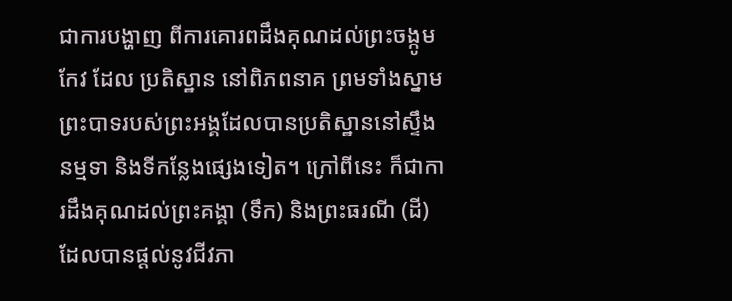ជាការបង្ហាញ ពីការគោរពដឹងគុណដល់ព្រះចង្កូមកែវ ដែល ប្រតិស្ឋាន នៅពិភពនាគ ព្រមទាំងស្នាមព្រះបាទរបស់ព្រះអង្គដែលបានប្រតិស្ឋាននៅស្ទឹងនម្មទា និងទីកន្លែងផ្សេងទៀត។ ក្រៅពីនេះ ក៏ជាការដឹងគុណដល់ព្រះគង្គា (ទឹក) និងព្រះធរណី (ដី) ដែលបានផ្តល់នូវជីវភា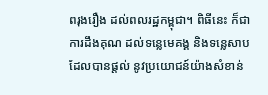ពរុងរឿង ដល់ពលរដ្ឋកម្ពុជា។ ពិធីនេះ ក៏ជាការដឹងគុណ ដល់ទន្លេមេគង្គ និងទន្លេសាប ដែលបានផ្តល់ នូវប្រយោជន៍យ៉ាងសំខាន់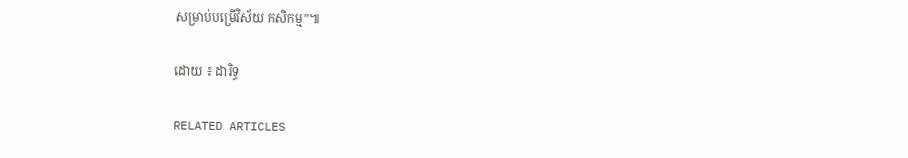សម្រាប់បម្រើវិស័យ កសិកម្ម”៕

ដោយ ៖ ដារិទ្ធ

RELATED ARTICLES